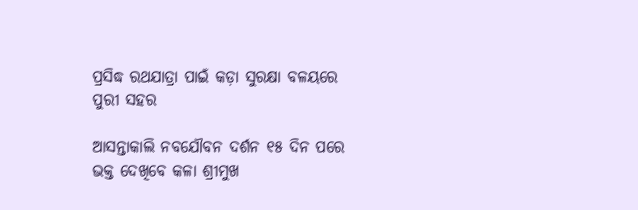ପ୍ରସିଦ୍ଧ ରଥଯାତ୍ରା ପାଇଁ କଡ଼ା ସୁରକ୍ଷା ବଳୟରେ ପୁରୀ ସହର

ଆସନ୍ତାକାଲି ନବଯୌବନ ଦର୍ଶନ ୧୫ ଦିନ ପରେ ଭକ୍ତ ଦେଖିବେ କଳା ଶ୍ରୀମୁଖ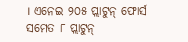। ଏନେଇ ୨୦୫ ପ୍ଲାଟୁନ୍ ଫୋର୍ସ ସମେତ ୮ ପ୍ଲାଟୁନ୍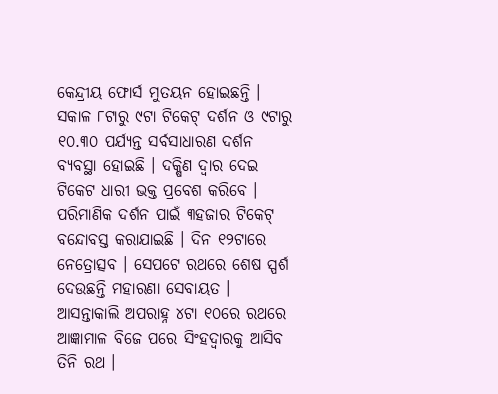କେନ୍ଦ୍ରୀୟ ଫୋର୍ସ ମୁତୟନ ହୋଇଛନ୍ତି । ସକାଳ ୮ଟାରୁ ୯ଟା ଟିକେଟ୍ ଦର୍ଶନ ଓ ୯ଟାରୁ ୧୦.୩୦ ପର୍ଯ୍ୟନ୍ତ ସର୍ବସାଧାରଣ ଦର୍ଶନ ବ୍ୟବସ୍ଥା ହୋଇଛି । ଦକ୍ଷିଣ ଦ୍ଵାର ଦେଇ ଟିକେଟ ଧାରୀ ଭକ୍ତ ପ୍ରବେଶ କରିବେ । ପରିମାଣିକ ଦର୍ଶନ ପାଇଁ ୩ହଜାର ଟିକେଟ୍ ବନ୍ଦୋବସ୍ତ କରାଯାଇଛି । ଦିନ ୧୨ଟାରେ ନେତ୍ରୋତ୍ସବ । ସେପଟେ ରଥରେ ଶେଷ ସ୍ପର୍ଶ ଦେଉଛନ୍ତି ମହାରଣା ସେବାୟତ । ଆସନ୍ତାକାଲି ଅପରାହ୍ନ ୪ଟା ୧୦ରେ ରଥରେ ଆଜ୍ଞାମାଳ ବିଜେ ପରେ ସିଂହଦ୍ୱାରକୁ ଆସିବ ତିନି ରଥ ।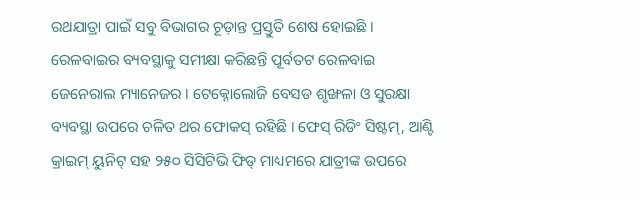ରଥଯାତ୍ରା ପାଇଁ ସବୁ ବିଭାଗର ଚୂଡ଼ାନ୍ତ ପ୍ରସ୍ତୁତି ଶେଷ ହୋଇଛି । ରେଳବାଇର ବ୍ୟବସ୍ଥାକୁ ସମୀକ୍ଷା କରିଛନ୍ତି ପୂର୍ବତଟ ରେଳବାଇ ଜେନେରାଲ ମ୍ୟାନେଜର । ଟେକ୍ନୋଲୋଜି ବେସଡ ଶୃଙ୍ଖଳା ଓ ସୁରକ୍ଷା ବ୍ୟବସ୍ଥା ଉପରେ ଚଳିତ ଥର ଫୋକସ୍ ରହିଛି । ଫେସ୍ ରିଡିଂ ସିଷ୍ଟମ୍, ଆଣ୍ଟି କ୍ରାଇମ୍ ୟୁନିଟ୍ ସହ ୨୫୦ ସିସିଟିଭି ଫିଡ୍ ମାଧ୍ୟମରେ ଯାତ୍ରୀଙ୍କ ଉପରେ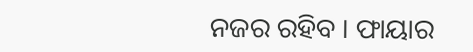ନଜର ରହିବ । ଫାୟାର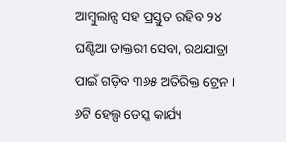ଆମ୍ବୁଲାନ୍ସ ସହ ପ୍ରସ୍ତୁତ ରହିବ ୨୪ ଘଣ୍ଟିଆ ଡାକ୍ତରୀ ସେବା, ରଥଯାତ୍ରା ପାଇଁ ଗଡ଼ିବ ୩୬୫ ଅତିରିକ୍ତ ଟ୍ରେନ । ୬ଟି ହେଲ୍ପ ଡେସ୍କ କାର୍ଯ୍ୟ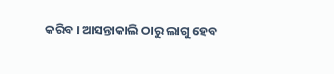କରିବ । ଆସନ୍ତାକାଲି ଠାରୁ ଲାଗୁ ହେବ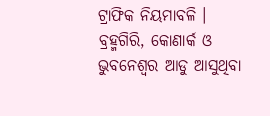ଟ୍ରାଫିକ ନିୟମାବଳି । ବ୍ରହ୍ମଗିରି, କୋଣାର୍କ ଓ ଭୁବନେଶ୍ବର ଆଡୁ ଆସୁଥିବା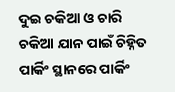ଦୁଇ ଚକିଆ ଓ ଚାରି ଚକିଆ ଯାନ ପାଇଁ ଚିହ୍ନିତ ପାର୍କିଂ ସ୍ଥାନରେ ପାର୍କିଂ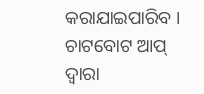କରାଯାଇପାରିବ । ଚାଟବୋଟ ଆପ୍ ଦ୍ୱାରା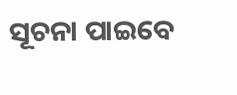ସୂଚନା ପାଇବେ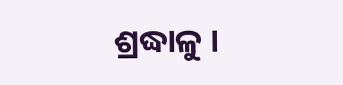ଶ୍ରଦ୍ଧାଳୁ ।